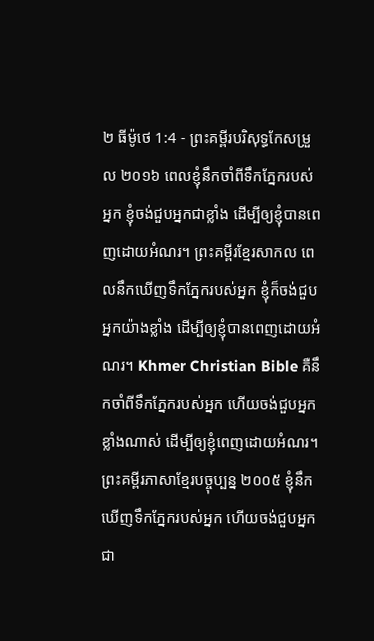២ ធីម៉ូថេ 1:4 - ព្រះគម្ពីរបរិសុទ្ធកែសម្រួល ២០១៦ ពេលខ្ញុំនឹកចាំពីទឹកភ្នែករបស់អ្នក ខ្ញុំចង់ជួបអ្នកជាខ្លាំង ដើម្បីឲ្យខ្ញុំបានពេញដោយអំណរ។ ព្រះគម្ពីរខ្មែរសាកល ពេលនឹកឃើញទឹកភ្នែករបស់អ្នក ខ្ញុំក៏ចង់ជួបអ្នកយ៉ាងខ្លាំង ដើម្បីឲ្យខ្ញុំបានពេញដោយអំណរ។ Khmer Christian Bible គឺនឹកចាំពីទឹកភ្នែករបស់អ្នក ហើយចង់ជួបអ្នកខ្លាំងណាស់ ដើម្បីឲ្យខ្ញុំពេញដោយអំណរ។ ព្រះគម្ពីរភាសាខ្មែរបច្ចុប្បន្ន ២០០៥ ខ្ញុំនឹកឃើញទឹកភ្នែករបស់អ្នក ហើយចង់ជួបអ្នកជា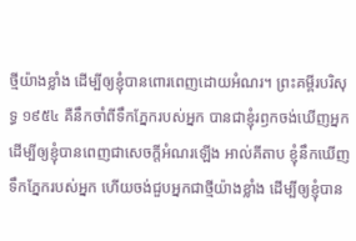ថ្មីយ៉ាងខ្លាំង ដើម្បីឲ្យខ្ញុំបានពោរពេញដោយអំណរ។ ព្រះគម្ពីរបរិសុទ្ធ ១៩៥៤ គឺនឹកចាំពីទឹកភ្នែករបស់អ្នក បានជាខ្ញុំរឭកចង់ឃើញអ្នក ដើម្បីឲ្យខ្ញុំបានពេញជាសេចក្ដីអំណរឡើង អាល់គីតាប ខ្ញុំនឹកឃើញទឹកភ្នែករបស់អ្នក ហើយចង់ជួបអ្នកជាថ្មីយ៉ាងខ្លាំង ដើម្បីឲ្យខ្ញុំបាន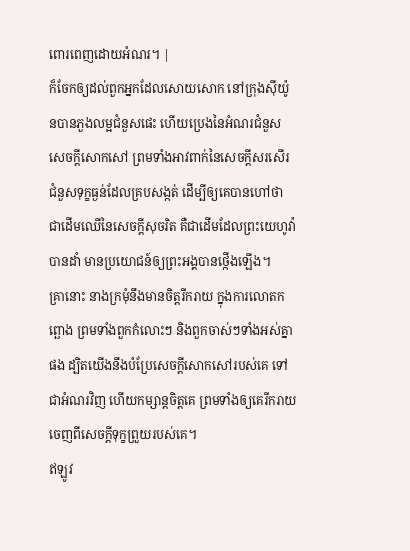ពោរពេញដោយអំណរ។ |
ក៏ចែកឲ្យដល់ពួកអ្នកដែលសោយសោក នៅក្រុងស៊ីយ៉ូនបានភួងលម្អជំនួសផេះ ហើយប្រេងនៃអំណរជំនួសសេចក្ដីសោកសៅ ព្រមទាំងអាវពាក់នៃសេចក្ដីសរសើរ ជំនួសទុក្ខធ្ងន់ដែលគ្របសង្កត់ ដើម្បីឲ្យគេបានហៅថា ជាដើមឈើនៃសេចក្ដីសុចរិត គឺជាដើមដែលព្រះយេហូវ៉ាបានដាំ មានប្រយោជន៍ឲ្យព្រះអង្គបានថ្កើងឡើង។
គ្រានោះ នាងក្រមុំនឹងមានចិត្តរីករាយ ក្នុងការលោតកព្ឆោង ព្រមទាំងពួកកំលោះៗ និងពួកចាស់ៗទាំងអស់គ្នាផង ដ្បិតយើងនឹងបំប្រែសេចក្ដីសោកសៅរបស់គេ ទៅជាអំណរវិញ ហើយកម្សាន្តចិត្តគេ ព្រមទាំងឲ្យគេរីករាយ ចេញពីសេចក្ដីទុក្ខព្រួយរបស់គេ។
ឥឡូវ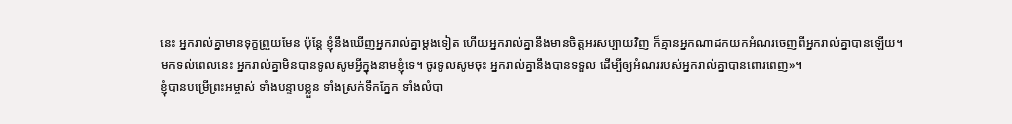នេះ អ្នករាល់គ្នាមានទុក្ខព្រួយមែន ប៉ុន្តែ ខ្ញុំនឹងឃើញអ្នករាល់គ្នាម្តងទៀត ហើយអ្នករាល់គ្នានឹងមានចិត្តអរសប្បាយវិញ ក៏គ្មានអ្នកណាដកយកអំណរចេញពីអ្នករាល់គ្នាបានឡើយ។
មកទល់ពេលនេះ អ្នករាល់គ្នាមិនបានទូលសូមអ្វីក្នុងនាមខ្ញុំទេ។ ចូរទូលសូមចុះ អ្នករាល់គ្នានឹងបានទទួល ដើម្បីឲ្យអំណររបស់អ្នករាល់គ្នាបានពោរពេញ»។
ខ្ញុំបានបម្រើព្រះអម្ចាស់ ទាំងបន្ទាបខ្លួន ទាំងស្រក់ទឹកភ្នែក ទាំងលំបា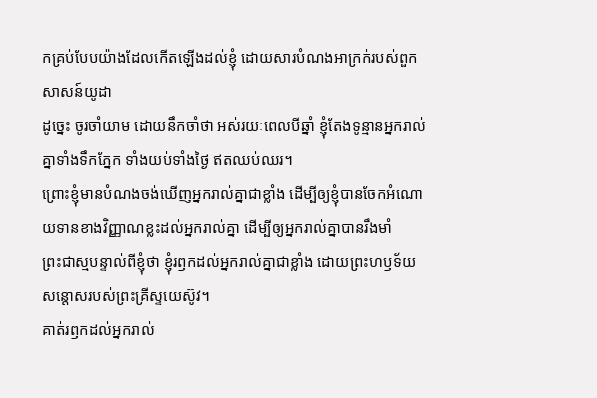កគ្រប់បែបយ៉ាងដែលកើតឡើងដល់ខ្ញុំ ដោយសារបំណងអាក្រក់របស់ពួកសាសន៍យូដា
ដូច្នេះ ចូរចាំយាម ដោយនឹកចាំថា អស់រយៈពេលបីឆ្នាំ ខ្ញុំតែងទូន្មានអ្នករាល់គ្នាទាំងទឹកភ្នែក ទាំងយប់ទាំងថ្ងៃ ឥតឈប់ឈរ។
ព្រោះខ្ញុំមានបំណងចង់ឃើញអ្នករាល់គ្នាជាខ្លាំង ដើម្បីឲ្យខ្ញុំបានចែកអំណោយទានខាងវិញ្ញាណខ្លះដល់អ្នករាល់គ្នា ដើម្បីឲ្យអ្នករាល់គ្នាបានរឹងមាំ
ព្រះជាស្មបន្ទាល់ពីខ្ញុំថា ខ្ញុំរឭកដល់អ្នករាល់គ្នាជាខ្លាំង ដោយព្រះហឫទ័យសន្តោសរបស់ព្រះគ្រីស្ទយេស៊ូវ។
គាត់រឭកដល់អ្នករាល់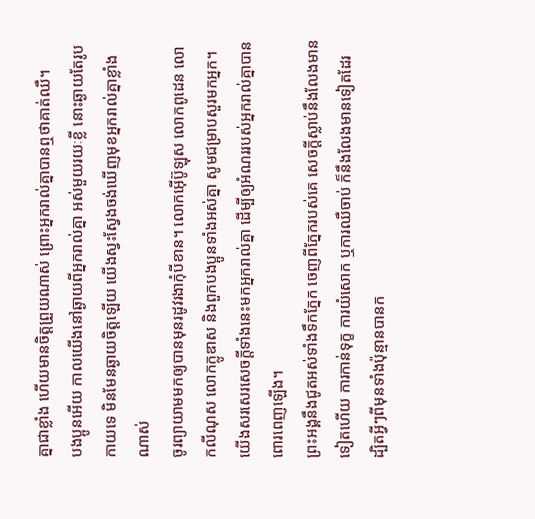គ្នាជាខ្លាំង ហើយមានចិត្តព្រួយណាស់ ព្រោះអ្នករាល់គ្នាបានឮថាគាត់ឈឺ។
បងប្អូនអើយ កាលយើងនៅឆ្ងាយពីអ្នករាល់គ្នា អស់មួយរយៈខ្លី នោះឆ្ងាយតែរូបកាយទេ មិនមែនឆ្ងាយចិត្តឡើយ យើងស្វះស្វែងចង់ឃើញមុខអ្នករាល់គ្នាខ្លាំងណាស់
ចូរព្យាយាមមកឲ្យបានមុនរដូវរងាកុំបីខាន។ លោកអ៊ើប៊ូឡុស លោកពូដេន លោកលីណុស លោកក្លូឌាស និងពួកបងប្អូនទាំងអស់គ្នា សូមជម្រាបសួរមកអ្នក។
យើងសរសេរសេចក្ដីទាំងនេះមកអ្នករាល់គ្នា ដើម្បីឲ្យអំណររបស់អ្នករាល់គ្នាបានពោរពេញឡើង។
ព្រះអង្គនឹងជូតអស់ទាំងទឹកភ្នែក ចេញពីភ្នែករបស់គេ សេចក្ដីស្លាប់នឹងលែងមានទៀតហើយ ការកាន់ទុក្ខ ការយំសោក ឬការឈឺចាប់ ក៏នឹងលែងមានទៀតដែរ ដ្បិតអ្វីៗពីមុនទាំងប៉ុន្មានបានក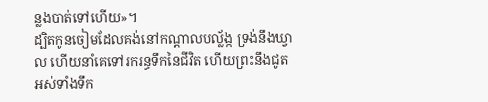ន្លងបាត់ទៅហើយ»។
ដ្បិតកូនចៀមដែលគង់នៅកណ្ដាលបល្ល័ង្ក ទ្រង់នឹងឃ្វាល ហើយនាំគេទៅរករន្ធទឹកនៃជីវិត ហើយព្រះនឹងជូតអស់ទាំងទឹក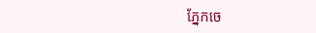ភ្នែកចេ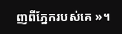ញពីភ្នែករបស់គេ »។